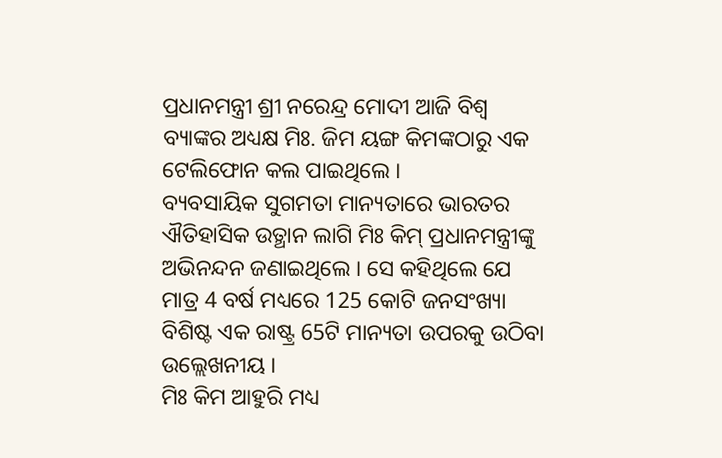ପ୍ରଧାନମନ୍ତ୍ରୀ ଶ୍ରୀ ନରେନ୍ଦ୍ର ମୋଦୀ ଆଜି ବିଶ୍ୱ ବ୍ୟାଙ୍କର ଅଧ୍ୟକ୍ଷ ମିଃ. ଜିମ ୟଙ୍ଗ କିମଙ୍କଠାରୁ ଏକ ଟେଲିଫୋନ କଲ ପାଇଥିଲେ ।
ବ୍ୟବସାୟିକ ସୁଗମତା ମାନ୍ୟତାରେ ଭାରତର ଐତିହାସିକ ଉତ୍ଥାନ ଲାଗି ମିଃ କିମ୍ ପ୍ରଧାନମନ୍ତ୍ରୀଙ୍କୁ ଅଭିନନ୍ଦନ ଜଣାଇଥିଲେ । ସେ କହିଥିଲେ ଯେ ମାତ୍ର 4 ବର୍ଷ ମଧ୍ୟରେ 125 କୋଟି ଜନସଂଖ୍ୟା ବିଶିଷ୍ଟ ଏକ ରାଷ୍ଟ୍ର 65ଟି ମାନ୍ୟତା ଉପରକୁ ଉଠିବା ଉଲ୍ଲେଖନୀୟ ।
ମିଃ କିମ ଆହୁରି ମଧ୍ୟ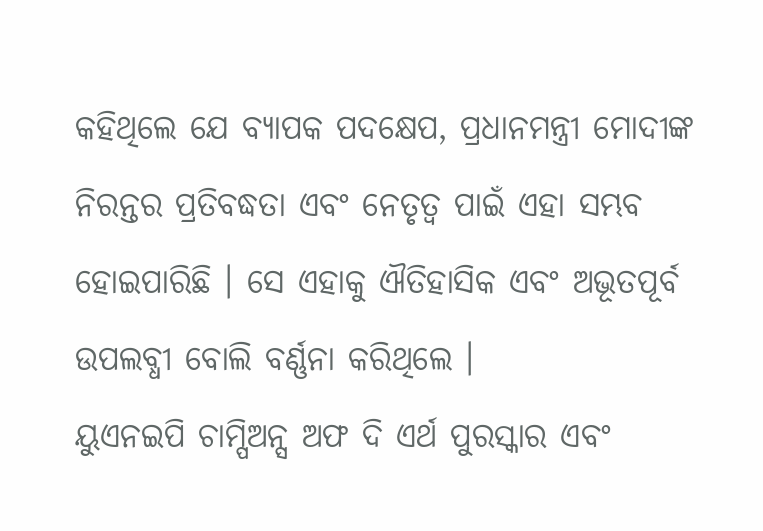କହିଥିଲେ ଯେ ବ୍ୟାପକ ପଦକ୍ଷେପ, ପ୍ରଧାନମନ୍ତ୍ରୀ ମୋଦୀଙ୍କ ନିରନ୍ତର ପ୍ରତିବଦ୍ଧତା ଏବଂ ନେତୃତ୍ୱ ପାଇଁ ଏହା ସମ୍ଭବ ହୋଇପାରିଛି । ସେ ଏହାକୁ ଐତିହାସିକ ଏବଂ ଅଭୂତପୂର୍ବ ଉପଲବ୍ଧୀ ବୋଲି ବର୍ଣ୍ଣନା କରିଥିଲେ ।
ୟୁଏନଇପି ଚାମ୍ପିଅନ୍ସ ଅଫ ଦି ଏର୍ଥ ପୁରସ୍କାର ଏବଂ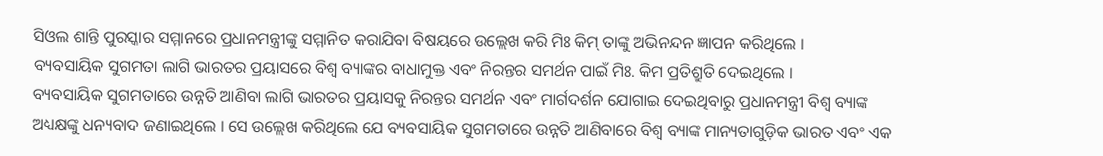ସିଓଲ ଶାନ୍ତି ପୁରସ୍କାର ସମ୍ମାନରେ ପ୍ରଧାନମନ୍ତ୍ରୀଙ୍କୁ ସମ୍ମାନିତ କରାଯିବା ବିଷୟରେ ଉଲ୍ଲେଖ କରି ମିଃ କିମ୍ ତାଙ୍କୁ ଅଭିନନ୍ଦନ ଜ୍ଞାପନ କରିଥିଲେ ।
ବ୍ୟବସାୟିକ ସୁଗମତା ଲାଗି ଭାରତର ପ୍ରୟାସରେ ବିଶ୍ୱ ବ୍ୟାଙ୍କର ବାଧାମୁକ୍ତ ଏବଂ ନିରନ୍ତର ସମର୍ଥନ ପାଇଁ ମିଃ. କିମ ପ୍ରତିଶ୍ରୁତି ଦେଇଥିଲେ ।
ବ୍ୟବସାୟିକ ସୁଗମତାରେ ଉନ୍ନତି ଆଣିବା ଲାଗି ଭାରତର ପ୍ରୟାସକୁ ନିରନ୍ତର ସମର୍ଥନ ଏବଂ ମାର୍ଗଦର୍ଶନ ଯୋଗାଇ ଦେଇଥିବାରୁ ପ୍ରଧାନମନ୍ତ୍ରୀ ବିଶ୍ୱ ବ୍ୟାଙ୍କ ଅଧ୍ୟକ୍ଷଙ୍କୁ ଧନ୍ୟବାଦ ଜଣାଇଥିଲେ । ସେ ଉଲ୍ଲେଖ କରିଥିଲେ ଯେ ବ୍ୟବସାୟିକ ସୁଗମତାରେ ଉନ୍ନତି ଆଣିବାରେ ବିଶ୍ୱ ବ୍ୟାଙ୍କ ମାନ୍ୟତାଗୁଡ଼ିକ ଭାରତ ଏବଂ ଏକ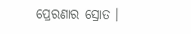ପ୍ରେରଣାର ସ୍ରୋତ ।